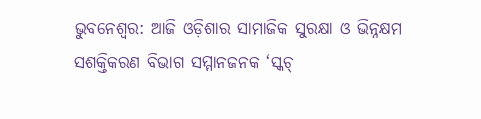ଭୁବନେଶ୍ୱର: ଆଜି ଓଡ଼ିଶାର ସାମାଜିକ ସୁରକ୍ଷା ଓ ଭିନ୍ନକ୍ଷମ ସଶକ୍ତିକରଣ ବିଭାଗ ସମ୍ମାନଜନକ ‘ସ୍କଚ୍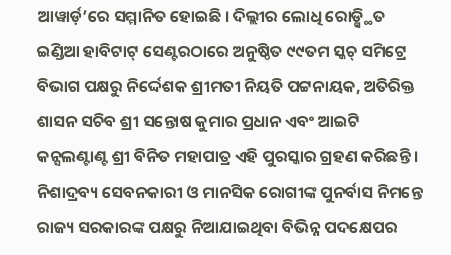ଆୱାର୍ଡ଼’ରେ ସମ୍ମାନିତ ହୋଇଛି । ଦିଲ୍ଲୀର ଲୋଧି ରୋଡ଼୍ସ୍ଥିତ ଇଣ୍ଡିଆ ହାବିଟାଟ୍ ସେଣ୍ଟରଠାରେ ଅନୁଷ୍ଠିତ ୯୯ତମ ସ୍କଚ୍ ସମିଟ୍ରେ ବିଭାଗ ପକ୍ଷରୁ ନିର୍ଦ୍ଦେଶକ ଶ୍ରୀମତୀ ନିୟତି ପଟ୍ଟନାୟକ, ଅତିରିକ୍ତ ଶାସନ ସଚିବ ଶ୍ରୀ ସନ୍ତୋଷ କୁମାର ପ୍ରଧାନ ଏବଂ ଆଇଟି କନ୍ସଲଣ୍ଟାଣ୍ଟ ଶ୍ରୀ ବିନିତ ମହାପାତ୍ର ଏହି ପୁରସ୍କାର ଗ୍ରହଣ କରିଛନ୍ତି ।
ନିଶାଦ୍ରବ୍ୟ ସେବନକାରୀ ଓ ମାନସିକ ରୋଗୀଙ୍କ ପୁନର୍ବାସ ନିମନ୍ତେ ରାଜ୍ୟ ସରକାରଙ୍କ ପକ୍ଷରୁ ନିଆଯାଇଥିବା ବିଭିନ୍ନ ପଦକ୍ଷେପର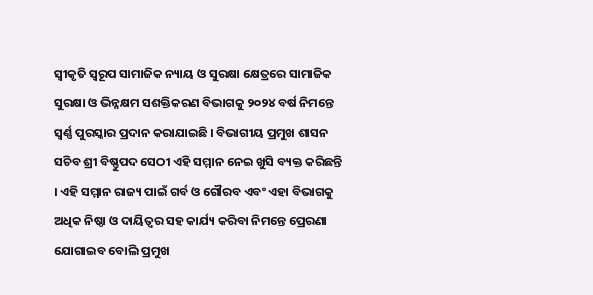ସ୍ୱୀକୃତି ସ୍ୱରୂପ ସାମାଜିକ ନ୍ୟାୟ ଓ ସୁରକ୍ଷା କ୍ଷେତ୍ରରେ ସାମାଜିକ ସୁରକ୍ଷା ଓ ଭିନ୍ନକ୍ଷମ ସଶକ୍ତିକରଣ ବିଭାଗକୁ ୨୦୨୪ ବର୍ଷ ନିମନ୍ତେ ସ୍ୱର୍ଣ୍ଣ ପୁରସ୍କାର ପ୍ରଦାନ କରାଯାଇଛି । ବିଭାଗୀୟ ପ୍ରମୁଖ ଶାସନ ସଚିବ ଶ୍ରୀ ବିଷ୍ଣୁପଦ ସେଠୀ ଏହି ସମ୍ମାନ ନେଇ ଖୁସି ବ୍ୟକ୍ତ କରିଛନ୍ତି । ଏହି ସମ୍ମାନ ରାଜ୍ୟ ପାଇଁ ଗର୍ବ ଓ ଗୌରବ ଏବଂ ଏହା ବିଭାଗକୁ ଅଧିକ ନିଷ୍ଠା ଓ ଦାୟିତ୍ୱର ସହ କାର୍ଯ୍ୟ କରିବା ନିମନ୍ତେ ପ୍ରେରଣା ଯୋଗାଇବ ବୋଲି ପ୍ରମୁଖ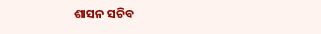ଶାସନ ସଚିବ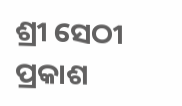ଶ୍ରୀ ସେଠୀ ପ୍ରକାଶ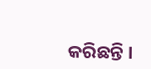କରିଛନ୍ତି ।